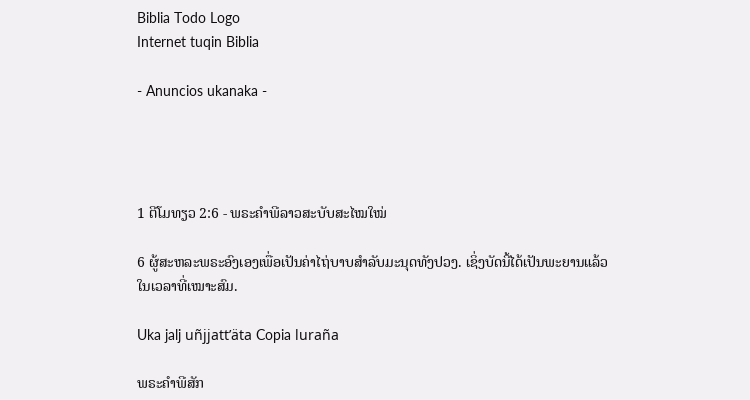Biblia Todo Logo
Internet tuqin Biblia

- Anuncios ukanaka -




1 ຕີໂມທຽວ 2:6 - ພຣະຄຳພີລາວສະບັບສະໄໝໃໝ່

6 ຜູ້ສະຫລະພຣະອົງເອງເພື່ອເປັນຄ່າໄຖ່ບາບສຳລັບມະນຸດທັງປວງ. ເຊິ່ງບັດນີ້ໄດ້ເປັນພະຍານແລ້ວໃນເວລາທີ່ເໝາະສົມ.

Uka jalj uñjjattʼäta Copia luraña

ພຣະຄຳພີສັກ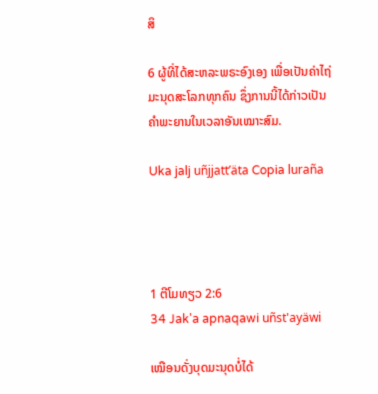ສິ

6 ຜູ້ທີ່ໄດ້ສະຫລະພຣະອົງເອງ ເພື່ອເປັນຄ່າໄຖ່ມະນຸດສະໂລກທຸກຄົນ ຊຶ່ງການນີ້ໄດ້ກ່າວເປັນຄຳພະຍານໃນເວລາອັນເໝາະສົມ.

Uka jalj uñjjattʼäta Copia luraña




1 ຕີໂມທຽວ 2:6
34 Jak'a apnaqawi uñst'ayäwi

ເໝືອນດັ່ງບຸດມະນຸດບໍ່ໄດ້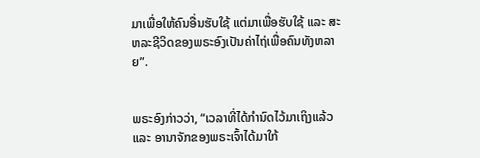ມາເພື່ອໃຫ້ຄົນອື່ນຮັບໃຊ້ ແຕ່ມາເພື່ອຮັບໃຊ້ ແລະ ສະຫລະຊີວິດຂອງພຣະອົງເປັນຄ່າໄຖ່ເພື່ອຄົນທັງຫລາຍ”.


ພຣະອົງກ່າວວ່າ, “ເວລາທີ່ໄດ້ກຳນົດໄວ້ມາເຖິງແລ້ວ ແລະ ອານາຈັກຂອງພຣະເຈົ້າໄດ້ມາໃກ້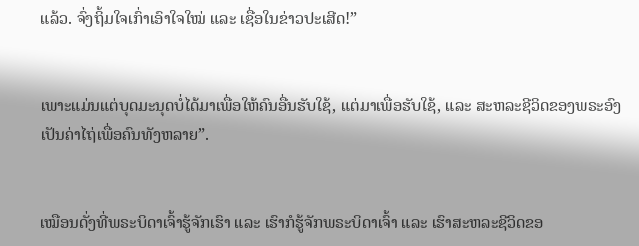ແລ້ວ. ຈົ່ງຖິ້ມໃຈເກົ່າເອົາໃຈໃໝ່ ແລະ ເຊື່ອໃນຂ່າວປະເສີດ!”


ເພາະແມ່ນແຕ່ບຸດມະນຸດບໍ່ໄດ້ມາເພື່ອໃຫ້ຄົນອື່ນຮັບໃຊ້, ແຕ່ມາເພື່ອຮັບໃຊ້, ແລະ ສະຫລະຊີວິດຂອງພຣະອົງເປັນຄ່າໄຖ່ເພື່ອຄົນທັງຫລາຍ”.


ເໝືອນດັ່ງທີ່ພຣະບິດາເຈົ້າຮູ້ຈັກເຮົາ ແລະ ເຮົາກໍຮູ້ຈັກພຣະບິດາເຈົ້າ ແລະ ເຮົາສະຫລະຊີວິດຂອ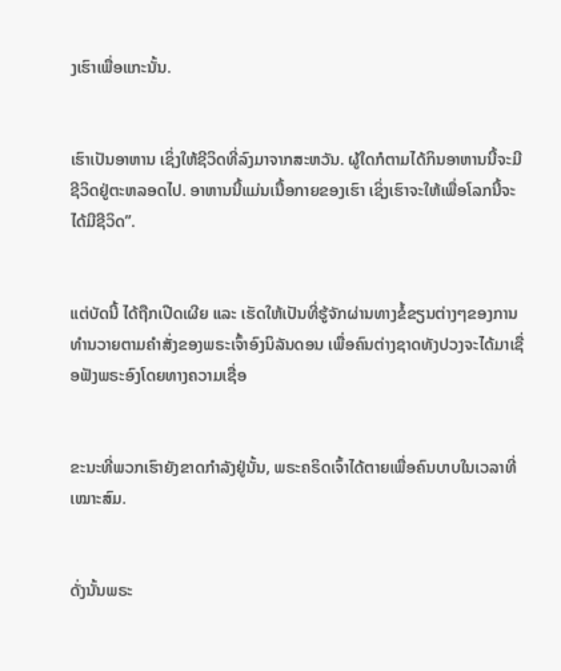ງເຮົາເພື່ອແກະນັ້ນ.


ເຮົາເປັນອາຫານ ເຊິ່ງໃຫ້ຊີວິດທີ່ລົງມາຈາກສະຫວັນ. ຜູ້ໃດກໍຕາມໄດ້ກິນອາຫານນີ້ຈະມີຊີວິດຢູ່ຕະຫລອດໄປ. ອາຫານນີ້ແມ່ນເນື້ອກາຍຂອງເຮົາ ເຊິ່ງເຮົາຈະໃຫ້ເພື່ອໂລກນີ້ຈະໄດ້ມີຊີວິດ”.


ແຕ່ບັດນີ້ ໄດ້ຖືກເປີດເຜີຍ ແລະ ເຮັດໃຫ້ເປັນທີ່ຮູ້ຈັກຜ່ານທາງຂໍ້ຂຽນຕ່າງໆຂອງການທຳນວາຍຕາມຄຳສັ່ງຂອງພຣະເຈົ້າອົງນິລັນດອນ ເພື່ອຄົນຕ່າງຊາດທັງປວງຈະໄດ້ມາເຊື່ອຟັງພຣະອົງໂດຍທາງຄວາມເຊື່ອ


ຂະນະທີ່ພວກເຮົາຍັງຂາດກຳລັງຢູ່ນັ້ນ, ພຣະຄຣິດເຈົ້າໄດ້ຕາຍເພື່ອຄົນບາບໃນເວລາທີ່ເໝາະສົມ.


ດັ່ງນັ້ນພຣະ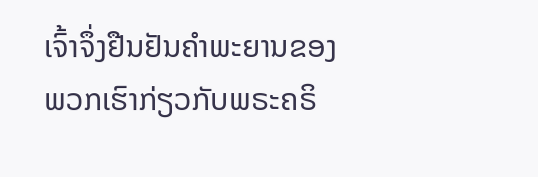ເຈົ້າຈຶ່ງຢືນຢັນຄຳພະຍານຂອງພວກເຮົາກ່ຽວກັບພຣະຄຣິ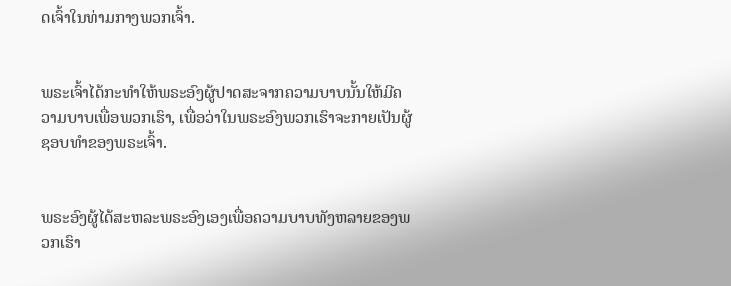ດເຈົ້າໃນທ່າມກາງພວກເຈົ້າ.


ພຣະເຈົ້າໄດ້ກະທຳໃຫ້ພຣະອົງຜູ້ປາດສະຈາກຄວາມບາບນັ້ນໃຫ້ມີຄວາມບາບເພື່ອພວກເຮົາ, ເພື່ອວ່າໃນພຣະອົງພວກເຮົາຈະກາຍເປັນຜູ້ຊອບທຳຂອງພຣະເຈົ້າ.


ພຣະອົງຜູ້ໄດ້ສະຫລະພຣະອົງເອງເພື່ອຄວາມບາບທັງຫລາຍຂອງພວກເຮົາ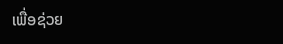ເພື່ອຊ່ວຍ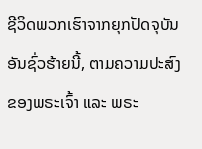ຊີວິດພວກເຮົາຈາກຍຸກປັດຈຸບັນອັນຊົ່ວຮ້າຍນີ້, ຕາມຄວາມປະສົງຂອງພຣະເຈົ້າ ແລະ ພຣະ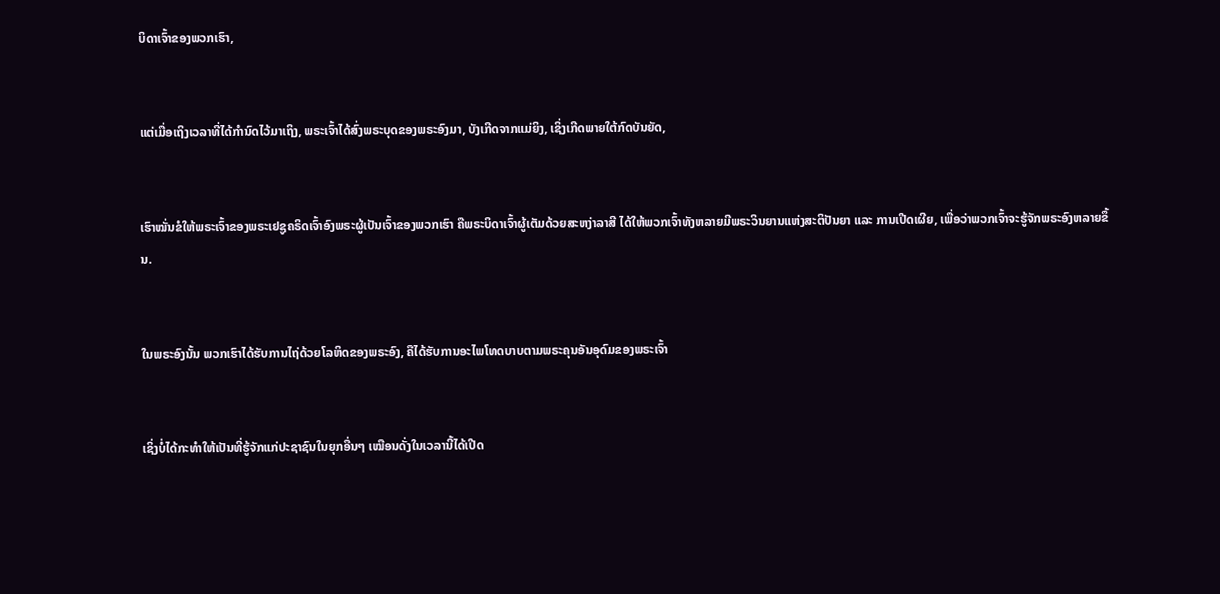ບິດາເຈົ້າຂອງພວກເຮົາ,


ແຕ່ເມື່ອເຖິງເວລາທີ່ໄດ້ກຳນົດໄວ້ມາເຖິງ, ພຣະເຈົ້າໄດ້ສົ່ງພຣະບຸດຂອງພຣະອົງມາ, ບັງເກີດຈາກແມ່ຍິງ, ເຊິ່ງເກີດພາຍໃຕ້ກົດບັນຍັດ,


ເຮົາໝັ່ນຂໍໃຫ້ພຣະເຈົ້າຂອງພຣະເຢຊູຄຣິດເຈົ້າອົງພຣະຜູ້ເປັນເຈົ້າຂອງພວກເຮົາ ຄືພຣະບິດາເຈົ້າຜູ້ເຕັມດ້ວຍສະຫງ່າລາສີ ໄດ້ໃຫ້ພວກເຈົ້າທັງຫລາຍມີພຣະວິນຍານແຫ່ງສະຕິປັນຍາ ແລະ ການເປີດເຜີຍ, ເພື່ອວ່າພວກເຈົ້າຈະຮູ້ຈັກພຣະອົງຫລາຍຂຶ້ນ.


ໃນພຣະອົງນັ້ນ ພວກເຮົາໄດ້ຮັບການໄຖ່ດ້ວຍໂລຫິດຂອງພຣະອົງ, ຄືໄດ້ຮັບການອະໄພໂທດບາບຕາມພຣະຄຸນອັນອຸດົມຂອງພຣະເຈົ້າ


ເຊິ່ງບໍ່ໄດ້ກະທຳໃຫ້ເປັນທີ່ຮູ້ຈັກແກ່ປະຊາຊົນໃນຍຸກອື່ນໆ ເໝືອນດັ່ງໃນເວລານີ້ໄດ້ເປີດ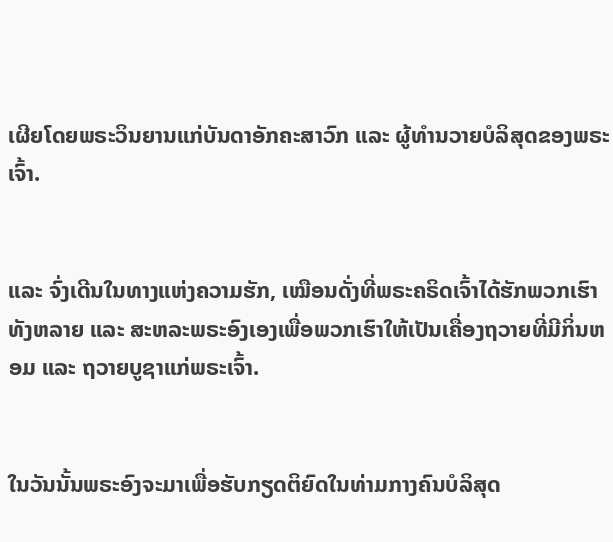ເຜີຍໂດຍພຣະວິນຍານແກ່ບັນດາອັກຄະສາວົກ ແລະ ຜູ້ທຳນວາຍບໍລິສຸດຂອງພຣະເຈົ້າ.


ແລະ ຈົ່ງເດີນໃນທາງແຫ່ງຄວາມຮັກ, ເໝືອນດັ່ງທີ່ພຣະຄຣິດເຈົ້າໄດ້ຮັກພວກເຮົາທັງຫລາຍ ແລະ ສະຫລະພຣະອົງເອງເພື່ອພວກເຮົາໃຫ້ເປັນເຄື່ອງຖວາຍທີ່ມີກິ່ນຫອມ ແລະ ຖວາຍບູຊາແກ່ພຣະເຈົ້າ.


ໃນວັນນັ້ນພຣະອົງຈະມາເພື່ອຮັບກຽດຕິຍົດໃນທ່າມກາງຄົນບໍລິສຸດ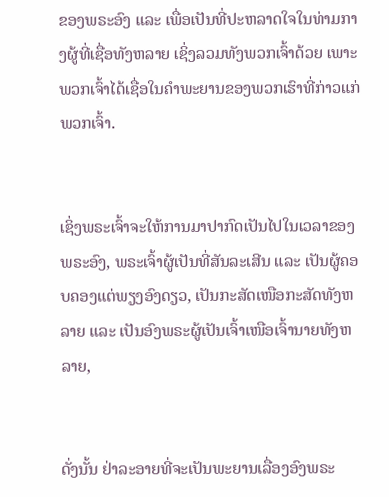ຂອງພຣະອົງ ແລະ ເພື່ອເປັນທີ່ປະຫລາດໃຈໃນທ່າມກາງຜູ້ທີ່ເຊື່ອທັງຫລາຍ ເຊິ່ງລວມທັງພວກເຈົ້າດ້ວຍ ເພາະພວກເຈົ້າໄດ້ເຊື່ອໃນຄຳພະຍານຂອງພວກເຮົາທີ່ກ່າວແກ່ພວກເຈົ້າ.


ເຊິ່ງພຣະເຈົ້າຈະໃຫ້ການມາປາກົດເປັນໄປໃນເວລາຂອງພຣະອົງ, ພຣະເຈົ້າຜູ້ເປັນທີ່ສັນລະເສີນ ແລະ ເປັນຜູ້ຄອບຄອງແຕ່ພຽງອົງດຽວ, ເປັນກະສັດເໜືອກະສັດທັງຫລາຍ ແລະ ເປັນອົງພຣະຜູ້ເປັນເຈົ້າເໜືອເຈົ້ານາຍທັງຫລາຍ,


ດັ່ງນັ້ນ ຢ່າລະອາຍທີ່ຈະເປັນພະຍານເລື່ອງອົງພຣະ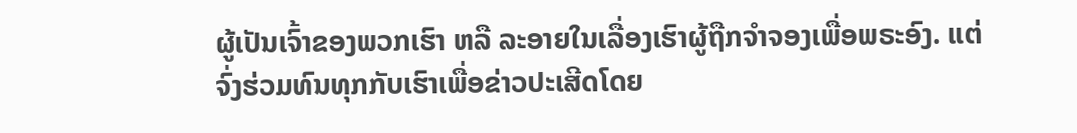ຜູ້ເປັນເຈົ້າຂອງພວກເຮົາ ຫລື ລະອາຍໃນເລື່ອງເຮົາຜູ້ຖືກຈຳຈອງເພື່ອພຣະອົງ. ແຕ່ຈົ່ງຮ່ວມທົນທຸກກັບເຮົາເພື່ອຂ່າວປະເສີດໂດຍ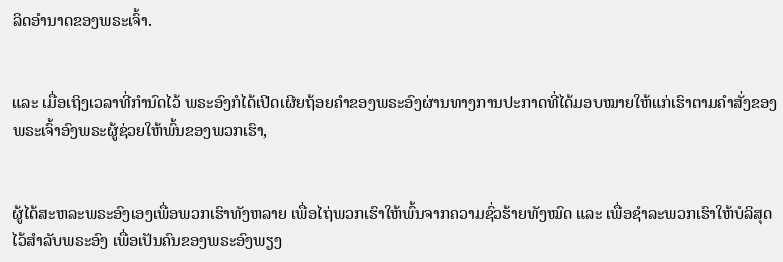ລິດອຳນາດຂອງພຣະເຈົ້າ.


ແລະ ເມື່ອເຖິງເວລາທີ່ກຳນົດໄວ້ ພຣະອົງກໍໄດ້ເປີດເຜີຍຖ້ອຍຄຳຂອງພຣະອົງຜ່ານທາງການປະກາດທີ່ໄດ້ມອບໝາຍໃຫ້ແກ່ເຮົາຕາມຄຳສັ່ງຂອງພຣະເຈົ້າອົງພຣະຜູ້ຊ່ວຍໃຫ້ພົ້ນຂອງພວກເຮົາ,


ຜູ້ໄດ້ສະຫລະພຣະອົງເອງເພື່ອພວກເຮົາທັງຫລາຍ ເພື່ອໄຖ່ພວກເຮົາໃຫ້ພົ້ນຈາກຄວາມຊົ່ວຮ້າຍທັງໝົດ ແລະ ເພື່ອຊຳລະພວກເຮົາໃຫ້ບໍລິສຸດໄວ້ສຳລັບພຣະອົງ ເພື່ອເປັນຄົນຂອງພຣະອົງພຽງ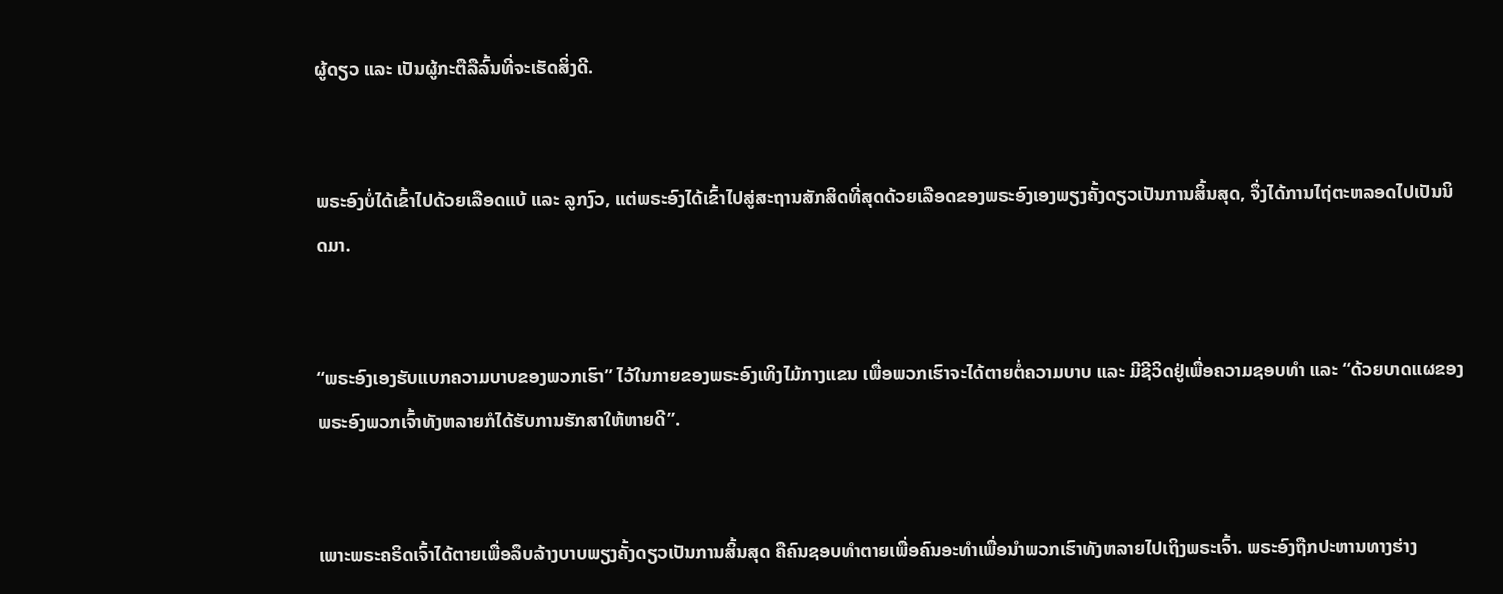ຜູ້ດຽວ ແລະ ເປັນຜູ້ກະຕືລືລົ້ນທີ່ຈະເຮັດສິ່ງດີ.


ພຣະອົງບໍ່ໄດ້ເຂົ້າໄປດ້ວຍເລືອດແບ້ ແລະ ລູກງົວ, ແຕ່ພຣະອົງໄດ້ເຂົ້າໄປສູ່ສະຖານສັກສິດທີ່ສຸດດ້ວຍເລືອດຂອງພຣະອົງເອງພຽງຄັ້ງດຽວເປັນການສິ້ນສຸດ, ຈຶ່ງໄດ້ການໄຖ່ຕະຫລອດໄປເປັນນິດມາ.


“ພຣະອົງເອງຮັບແບກຄວາມບາບຂອງພວກເຮົາ” ໄວ້ໃນກາຍຂອງພຣະອົງເທິງໄມ້ກາງແຂນ ເພື່ອພວກເຮົາຈະໄດ້ຕາຍຕໍ່ຄວາມບາບ ແລະ ມີຊີວິດຢູ່ເພື່ອຄວາມຊອບທຳ ແລະ “ດ້ວຍບາດແຜຂອງພຣະອົງພວກເຈົ້າທັງຫລາຍກໍໄດ້ຮັບການຮັກສາໃຫ້ຫາຍດີ”.


ເພາະພຣະຄຣິດເຈົ້າໄດ້ຕາຍເພື່ອລຶບລ້າງບາບພຽງຄັ້ງດຽວເປັນການສິ້ນສຸດ ຄືຄົນຊອບທຳຕາຍເພື່ອຄົນອະທຳເພື່ອນຳພວກເຮົາທັງຫລາຍໄປເຖິງພຣະເຈົ້າ. ພຣະອົງຖືກປະຫານທາງຮ່າງ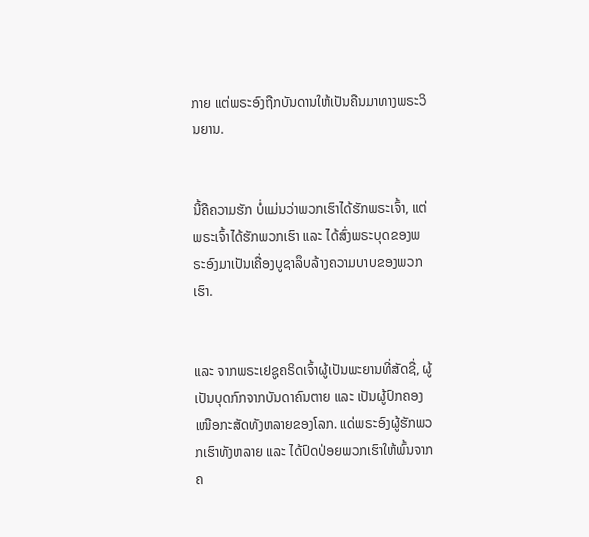ກາຍ ແຕ່ພຣະອົງຖືກບັນດານໃຫ້ເປັນຄືນມາທາງພຣະວິນຍານ.


ນີ້ຄືຄວາມຮັກ ບໍ່ແມ່ນວ່າພວກເຮົາໄດ້ຮັກພຣະເຈົ້າ, ແຕ່ພຣະເຈົ້າໄດ້ຮັກພວກເຮົາ ແລະ ໄດ້ສົ່ງພຣະບຸດຂອງພຣະອົງມາເປັນເຄື່ອງບູຊາລຶບລ້າງຄວາມບາບຂອງພວກເຮົາ.


ແລະ ຈາກພຣະເຢຊູຄຣິດເຈົ້າຜູ້ເປັນພະຍານທີ່ສັດຊື່, ຜູ້ເປັນບຸດກົກຈາກບັນດາຄົນຕາຍ ແລະ ເປັນຜູ້ປົກຄອງເໜືອກະສັດທັງຫລາຍຂອງໂລກ. ແດ່ພຣະອົງຜູ້ຮັກພວກເຮົາທັງຫລາຍ ແລະ ໄດ້ປົດປ່ອຍພວກເຮົາໃຫ້ພົ້ນຈາກຄ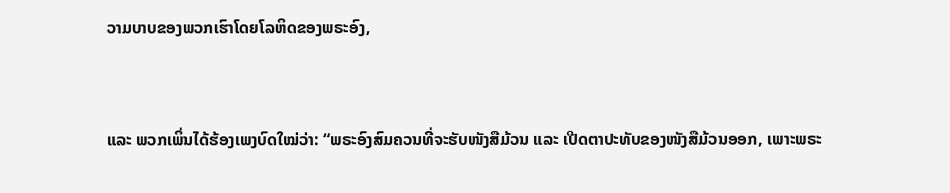ວາມບາບຂອງພວກເຮົາໂດຍໂລຫິດຂອງພຣະອົງ,


ແລະ ພວກເພິ່ນໄດ້ຮ້ອງເພງບົດໃໝ່ວ່າ: “ພຣະອົງສົມຄວນທີ່ຈະຮັບໜັງສືມ້ວນ ແລະ ເປີດຕາປະທັບຂອງໜັງສືມ້ວນອອກ, ເພາະພຣະ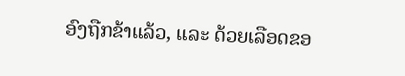ອົງຖືກຂ້າແລ້ວ, ແລະ ດ້ວຍເລືອດຂອ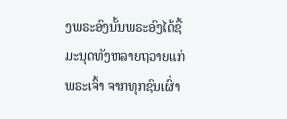ງພຣະອົງນັ້ນພຣະອົງໄດ້ຊື້ມະນຸດທັງຫລາຍຖວາຍແກ່ພຣະເຈົ້າ ຈາກທຸກຊົນເຜົ່າ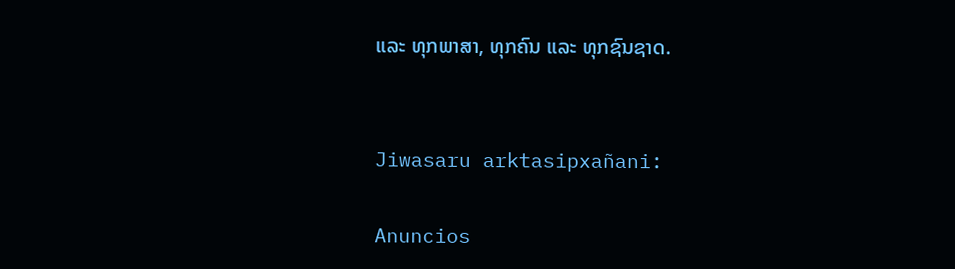ແລະ ທຸກພາສາ, ທຸກຄົນ ແລະ ທຸກຊົນຊາດ.


Jiwasaru arktasipxañani:

Anuncios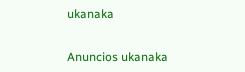ukanaka


Anuncios ukanaka